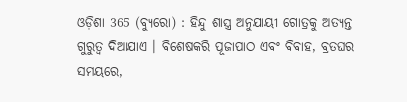ଓଡ଼ିଶା 365 (ବ୍ୟୁରୋ) : ହିନ୍ଦୁ ଶାସ୍ତ୍ର ଅନୁଯାୟୀ ଗୋତ୍ରକୁ ଅତ୍ୟନ୍ତ ଗୁରୁତ୍ୱ ଦିଆଯାଏ । ବିଶେଷକରି ପୂଜାପାଠ ଏବଂ ବିବାହ, ବ୍ରତଘର ସମୟରେ,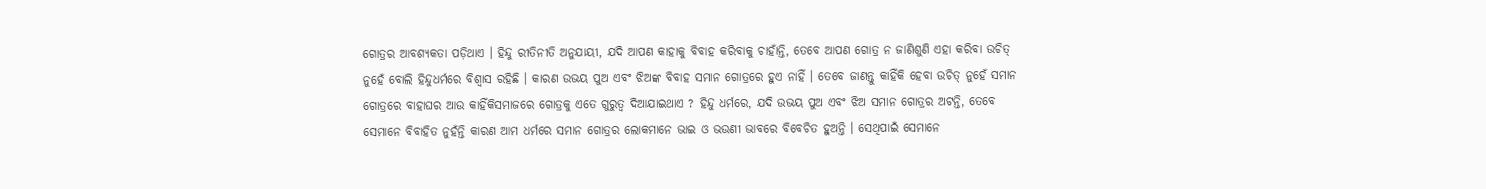ଗୋତ୍ରର ଆବଶ୍ୟକତା ପଡ଼ିଥାଏ । ହିନ୍ଦୁ ରୀତିନୀତି ଅନୁଯାୟୀ, ଯଦି ଆପଣ କାହାକୁ ବିବାହ କରିବାକୁ ଚାହାଁନ୍ତି, ତେବେ ଆପଣ ଗୋତ୍ର ନ ଜାଣିଶୁଣି ଏହା କରିବା ଉଚିତ୍ ନୁହେଁ ବୋଲି ହିନ୍ଦୁଧର୍ମରେ ବିଶ୍ୱାସ ରହିଛି । କାରଣ ଉଭୟ ପୁଅ ଏବଂ ଝିଅଙ୍କ ବିବାହ ସମାନ ଗୋତ୍ରରେ ହୁଏ ନାହିଁ । ତେବେ ଜାଣନ୍ତୁ କାହିଁକି ହେବା ଉଚିତ୍ ନୁହେଁ ସମାନ ଗୋତ୍ରରେ ବାହାଘର ଆଉ କାହିଁକିସମାଜରେ ଗୋତ୍ରକୁ ଏତେ ଗୁରୁତ୍ୱ ଦିଆଯାଇଥାଏ ? ହିନ୍ଦୁ ଧର୍ମରେ, ଯଦି ଉଭୟ ପୁଅ ଏବଂ ଝିଅ ସମାନ ଗୋତ୍ରର ଅଟନ୍ତି, ତେବେ ସେମାନେ ବିବାହିତ ନୁହଁନ୍ତି କାରଣ ଆମ ଧର୍ମରେ ସମାନ ଗୋତ୍ରର ଲୋକମାନେ ଭାଇ ଓ ଭଉଣୀ ଭାବରେ ବିବେଚିତ ହୁଅନ୍ତି । ସେଥିପାଇଁ ସେମାନେ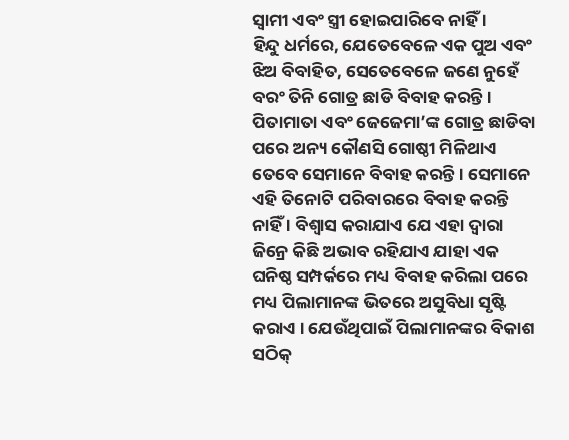ସ୍ୱାମୀ ଏବଂ ସ୍ତ୍ରୀ ହୋଇପାରିବେ ନାହିଁ ।
ହିନ୍ଦୁ ଧର୍ମରେ, ଯେତେବେଳେ ଏକ ପୁଅ ଏବଂ ଝିଅ ବିବାହିତ, ସେତେବେଳେ ଜଣେ ନୁହେଁ ବରଂ ତିନି ଗୋତ୍ର ଛାଡି ବିବାହ କରନ୍ତି । ପିତାମାତା ଏବଂ ଜେଜେମା’ଙ୍କ ଗୋତ୍ର ଛାଡିବା ପରେ ଅନ୍ୟ କୌଣସି ଗୋଷ୍ଠୀ ମିଳିଥାଏ ତେବେ ସେମାନେ ବିବାହ କରନ୍ତି । ସେମାନେ ଏହି ତିନୋଟି ପରିବାରରେ ବିବାହ କରନ୍ତି ନାହିଁ । ବିଶ୍ୱାସ କରାଯାଏ ଯେ ଏହା ଦ୍ୱାରା ଜିନ୍ରେ କିଛି ଅଭାବ ରହିଯାଏ ଯାହା ଏକ ଘନିଷ୍ଠ ସମ୍ପର୍କରେ ମଧ୍ୟ ବିବାହ କରିଲା ପରେ ମଧ୍ୟ ପିଲାମାନଙ୍କ ଭିତରେ ଅସୁବିଧା ସୃଷ୍ଟି କରାଏ । ଯେଉଁଥିପାଇଁ ପିଲାମାନଙ୍କର ବିକାଶ ସଠିକ୍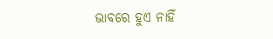ଭାବରେ ହୁଏ ନାହିଁ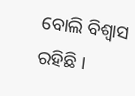ବୋଲି ବିଶ୍ୱାସ ରହିଛି ।